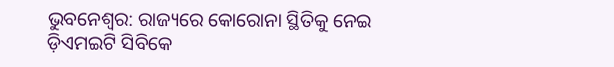ଭୁବନେଶ୍ବର: ରାଜ୍ୟରେ କୋରୋନା ସ୍ଥିତିକୁ ନେଇ ଡ଼ିଏମଇଟି ସିବିକେ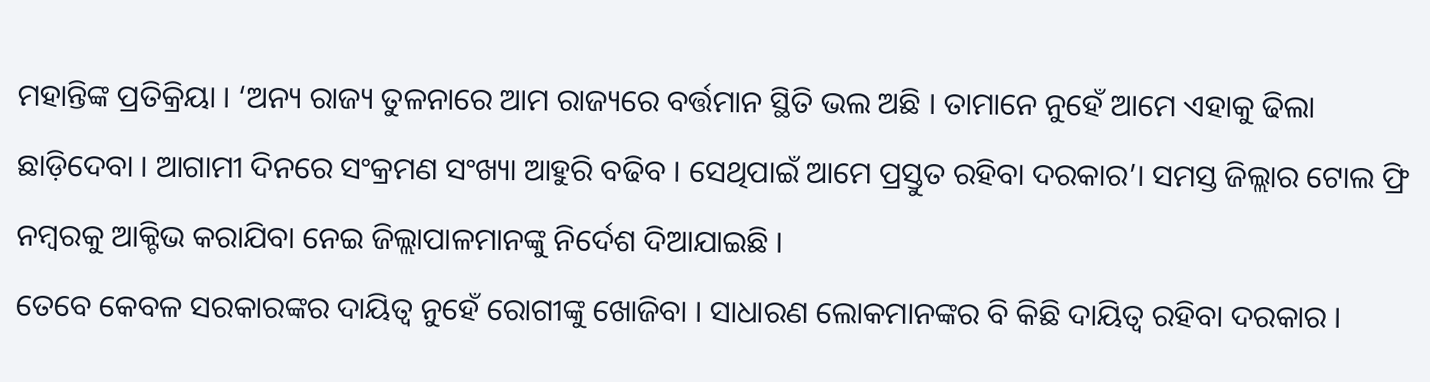ମହାନ୍ତିଙ୍କ ପ୍ରତିକ୍ରିୟା । ‘ଅନ୍ୟ ରାଜ୍ୟ ତୁଳନାରେ ଆମ ରାଜ୍ୟରେ ବର୍ତ୍ତମାନ ସ୍ଥିତି ଭଲ ଅଛି । ତାମାନେ ନୁହେଁ ଆମେ ଏହାକୁ ଢିଲା ଛାଡ଼ିଦେବା । ଆଗାମୀ ଦିନରେ ସଂକ୍ରମଣ ସଂଖ୍ୟା ଆହୁରି ବଢିବ । ସେଥିପାଇଁ ଆମେ ପ୍ରସ୍ତୁତ ରହିବା ଦରକାର’। ସମସ୍ତ ଜିଲ୍ଲାର ଟୋଲ ଫ୍ରି ନମ୍ବରକୁ ଆକ୍ଟିଭ କରାଯିବା ନେଇ ଜିଲ୍ଲାପାଳମାନଙ୍କୁ ନିର୍ଦେଶ ଦିଆଯାଇଛି ।
ତେବେ କେବଳ ସରକାରଙ୍କର ଦାୟିତ୍ବ ନୁହେଁ ରୋଗୀଙ୍କୁ ଖୋଜିବା । ସାଧାରଣ ଲୋକମାନଙ୍କର ବି କିଛି ଦାୟିତ୍ବ ରହିବା ଦରକାର ।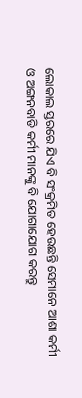ଲୋକାଲ ସ୍ତରରେ ଯିଏ ବି ସଂକ୍ରମିତ ହେଉଛନ୍ତି ସେମାନେ ଆଶା କର୍ମୀ ଓ ଅଙ୍ଗନବାଡି କର୍ମୀ ମାନଙ୍କୁ ବି ଯୋଗାଯୋଗ କରନ୍ତୁ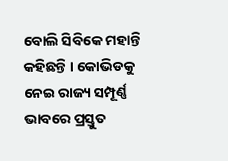ବୋଲି ସିବିକେ ମହାନ୍ତି କହିଛନ୍ତି । କୋଭିଡକୁ ନେଇ ରାଜ୍ୟ ସମ୍ପୂର୍ଣ୍ଣ ଭାବରେ ପ୍ରସ୍ତୁତ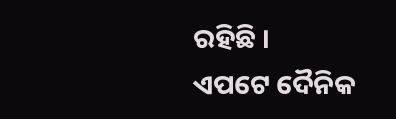ରହିଛି ।
ଏପଟେ ଦୈନିକ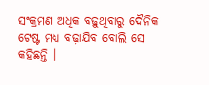ସଂକ୍ରମଣ ଅଧିକ ବଢ଼ୁଥିବାରୁ ଦୈନିକ ଟେଷ୍ଟ ମଧ୍ୟ ବଢ଼ାଯିବ ବୋଲି ସେ କହିଛନ୍ତି ।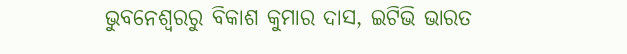ଭୁବନେଶ୍ବରରୁ ବିକାଶ କୁମାର ଦାସ, ଇଟିଭି ଭାରତ